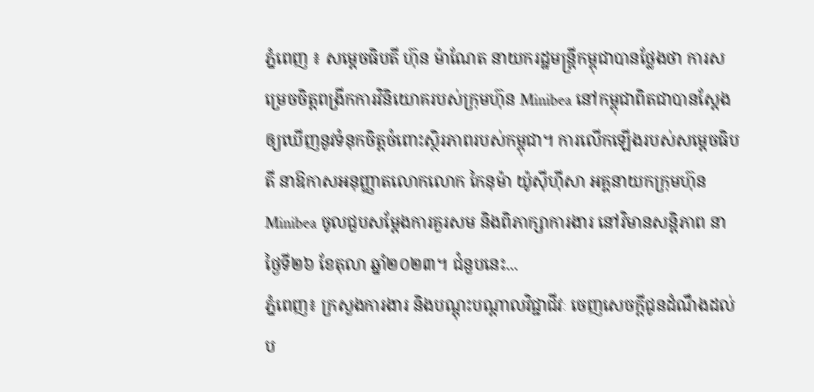ភ្នំពេញ ៖ សម្តេចធិបតី ហ៊ុន ម៉ាណែត នាយករដ្ឋមន្ដ្រីកម្ពុជាបានថ្លែងថា ការសម្រេចចិត្តពង្រីកការវិនិយោគរបស់ក្រុមហ៊ុន Minibea នៅកម្ពុជាពិតជាបានស្តែងឲ្យឃើញនូវទំនុកចិត្តចំពោះស្ថិរភាពរបស់កម្ពុជា។ ការលើកឡើងរបស់សម្តេចធិបតី នាឱកាសអនុញ្ញាតលោកលោក កៃនុម៉ា យ៉ូស៊ីហ៊ីសា អគ្គនាយកក្រុមហ៊ុន Minibea ចូលជួបសម្តែងការគួរសម និងពិភាក្សាការងារ នៅវិមានសន្តិភាព នាថ្ងៃទី២៦ ខែតុលា ឆ្នាំ២០២៣។ ជំនួបនេះ...
ភ្នំពេញ៖ ក្រសួងការងារ និងបណ្តុះបណ្តាលវិជ្ជាជីវៈ ចេញសេចក្ដីជូនដំណឹងដល់ប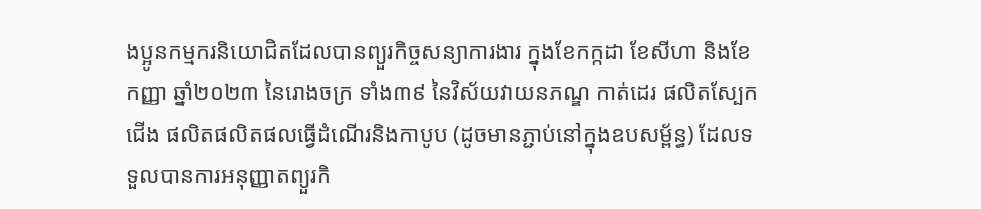ងប្អូនកម្មករនិយោជិតដែលបានព្យួរកិច្ចសន្យាការងារ ក្នុងខែកក្កដា ខែសីហា និងខែកញ្ញា ឆ្នាំ២០២៣ នៃរោងចក្រ ទាំង៣៩ នៃវិស័យវាយនភណ្ឌ កាត់ដេរ ផលិតស្បែកជើង ផលិតផលិតផលធ្វើដំណើរនិងកាបូប (ដូចមានភ្ជាប់នៅក្នុងឧបសម្ព័ន្ធ) ដែលទទួលបានការអនុញ្ញាតព្យួរកិ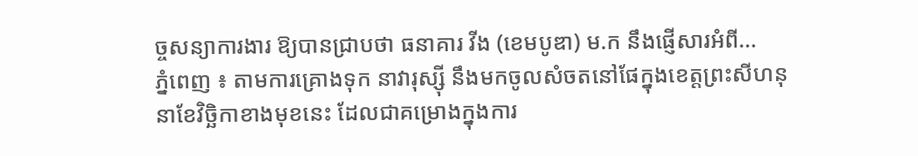ច្ចសន្យាការងារ ឱ្យបានជ្រាបថា ធនាគារ វីង (ខេមបូឌា) ម.ក នឹងផ្ញើសារអំពី...
ភ្នំពេញ ៖ តាមការគ្រោងទុក នាវារុស្ស៊ី នឹងមកចូលសំចតនៅផែក្នុងខេត្តព្រះសីហនុ នាខែវិច្ឆិកាខាងមុខនេះ ដែលជាគម្រោងក្នុងការ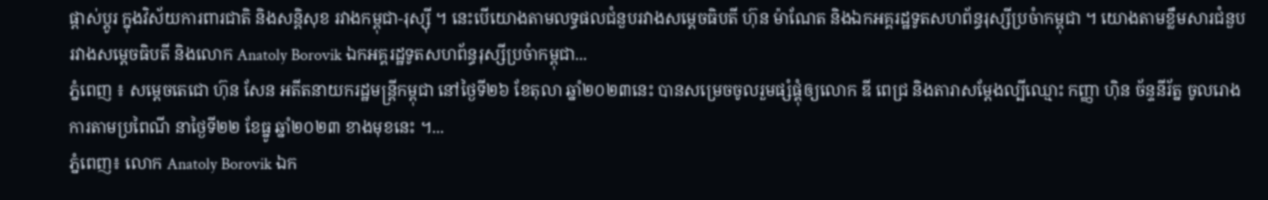ផ្តាស់ប្តូរ ក្នុងវិស័យការពារជាតិ និងសន្តិសុខ រវាងកម្ពុជា-រុស្ស៊ី ។ នេះបើយោងតាមលទ្ធផលជំនួបរវាងសម្តេចធិបតី ហ៊ុន ម៉ាណែត និងឯកអគ្គរដ្ឋទូតសហព័ន្ធរុស្សីប្រចំាកម្ពុជា ។ យោងតាមខ្លឹមសារជំនួប រវាងសម្តេចធិបតី និងលោក Anatoly Borovik ឯកអគ្គរដ្ឋទូតសហព័ន្ធរុស្សីប្រចំាកម្ពុជា...
ភ្នំពេញ ៖ សម្ដេចតេជោ ហ៊ុន សែន អតីតនាយករដ្ឋមន្ត្រីកម្ពុជា នៅថ្ងៃទី២៦ ខែតុលា ឆ្នាំ២០២៣នេះ បានសម្រេចចូលរួមផ្សំផ្គុំឲ្យលោក ឌី ពេជ្រ និងតារាសម្ដែងល្បីឈ្មោះ កញ្ញា ហ៊ិន ច័ន្ទនីរ័ត្ន ចូលរោងការតាមប្រពៃណី នាថ្ងៃទី២២ ខែធ្នូ ឆ្នាំ២០២៣ ខាងមុខនេះ ។...
ភ្នំពេញ៖ លោក Anatoly Borovik ឯក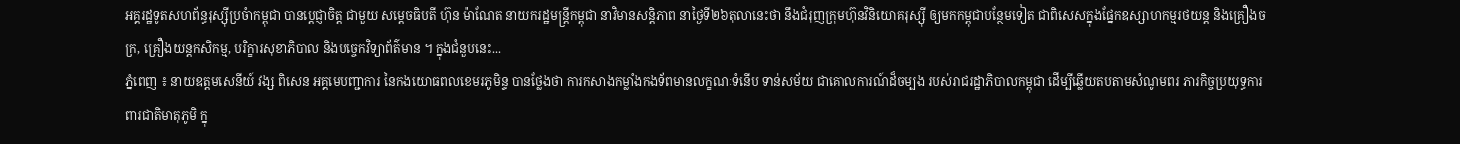អគ្គរដ្ឋទូតសហព័ន្ធរុស្ស៊ីប្រចំាកម្ពុជា បានប្តេជ្ញាចិត្ត ជាមួយ សម្តេចធិបតី ហ៊ុន ម៉ាណែត នាយករដ្ឋមន្ត្រីកម្ពុជា នាវិមានសន្តិភាព នាថ្ងៃទី២៦តុលានេះថា នឹងជំរុញក្រុមហ៊ុនវិនិយោគរុស្ស៊ី ឲ្យមកកម្ពុជាបន្ថែមទៀត ជាពិសេសក្នុងផ្នែកឧស្សាហកម្មរថយន្ត និងគ្រឿងចក្រ, គ្រឿងយន្តកសិកម្ម, បរិក្ខារសុខាភិបាល និងបច្ចេកវិទ្យាព័ត៌មាន ។ ក្នុងជំនួបនេះ...
ភ្នំពេញ ៖ នាយឧត្តមសេនីយ៍ វង្ស ពិសេន អគ្គមេបញ្ជាការ នៃកងយោធពលខេមរភូមិន្ទ បានថ្លែងថា ការកសាងកម្លាំងកងទ័ពមានលក្ខណៈទំនើប ទាន់សម័យ ជាគោលការណ៍ដ៏ចម្បង របស់រាជរដ្ឋាភិបាលកម្ពុជា ដើម្បីឆ្លើយតបតាមសំណូមពរ ភារកិច្ចប្រយុទ្ធការពារជាតិមាតុភូមិ ក្នុ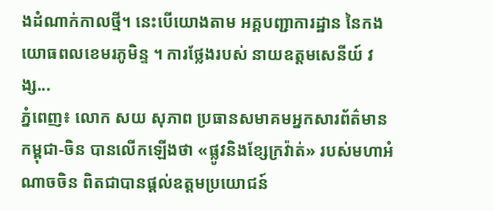ងដំណាក់កាលថ្មី។ នេះបើយោងតាម អគ្គបញ្ជាការដ្ឋាន នៃកងយោធពលខេមរភូមិន្ទ ។ ការថ្លែងរបស់ នាយឧត្តមសេនីយ៍ វង្ស...
ភ្នំពេញ៖ លោក សយ សុភាព ប្រធានសមាគមអ្នកសារព័ត៌មាន កម្ពុជា-ចិន បានលើកឡើងថា «ផ្លូវនិងខ្សែក្រវ៉ាត់» របស់មហាអំណាចចិន ពិតជាបានផ្តល់ឧត្តមប្រយោជន៍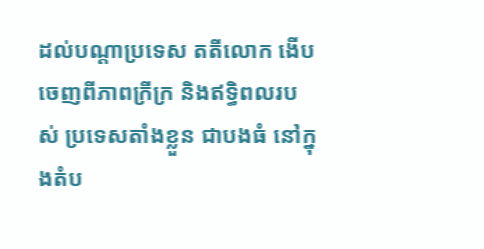ដល់បណ្តាប្រទេស តតីលោក ងើបចេញពីភាពក្រីក្រ និងឥទ្ធិពលរបស់ ប្រទេសតាំងខ្លួន ជាបងធំ នៅក្នុងតំប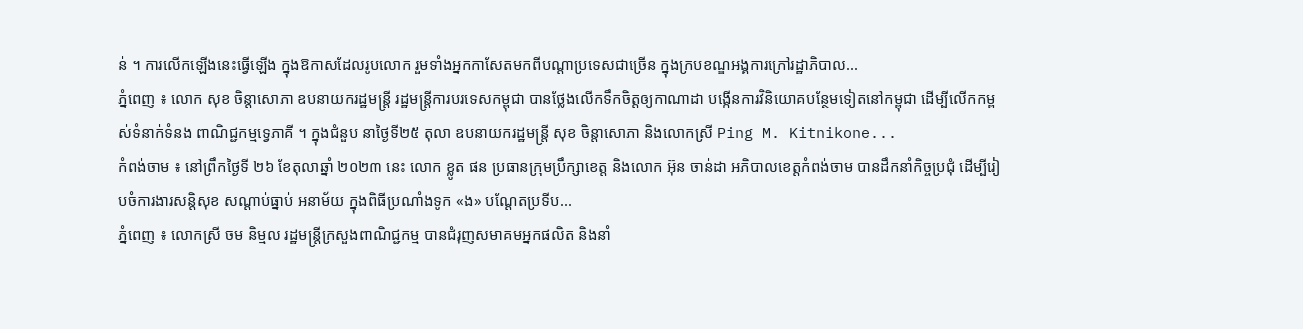ន់ ។ ការលើកឡើងនេះធ្វើឡើង ក្នុងឱកាសដែលរូបលោក រួមទាំងអ្នកកាសែតមកពីបណ្ដាប្រទេសជាច្រើន ក្នុងក្របខណ្ឌអង្គការក្រៅរដ្ឋាភិបាល...
ភ្នំពេញ ៖ លោក សុខ ចិន្តាសោភា ឧបនាយករដ្ឋមន្ត្រី រដ្ឋមន្ត្រីការបរទេសកម្ពុជា បានថ្លែងលើកទឹកចិត្តឲ្យកាណាដា បង្កើនការវិនិយោគបន្ថែមទៀតនៅកម្ពុជា ដើម្បីលើកកម្ពស់ទំនាក់ទំនង ពាណិជ្ជកម្មទ្វេភាគី ។ ក្នុងជំនួប នាថ្ងៃទី២៥ តុលា ឧបនាយករដ្ឋមន្ត្រី សុខ ចិន្តាសោភា និងលោកស្រី Ping M. Kitnikone...
កំពង់ចាម ៖ នៅព្រឹកថ្ងៃទី ២៦ ខែតុលាឆ្នាំ ២០២៣ នេះ លោក ខ្លូត ផន ប្រធានក្រុមប្រឹក្សាខេត្ត និងលោក អ៊ុន ចាន់ដា អភិបាលខេត្តកំពង់ចាម បានដឹកនាំកិច្ចប្រជុំ ដើម្បីរៀបចំការងារសន្តិសុខ សណ្ដាប់ធ្នាប់ អនាម័យ ក្នុងពិធីប្រណាំងទូក «ង» បណ្ដែតប្រទីប...
ភ្នំពេញ ៖ លោកស្រី ចម និម្មល រដ្ឋមន្ត្រីក្រសួងពាណិជ្ជកម្ម បានជំរុញសមាគមអ្នកផលិត និងនាំ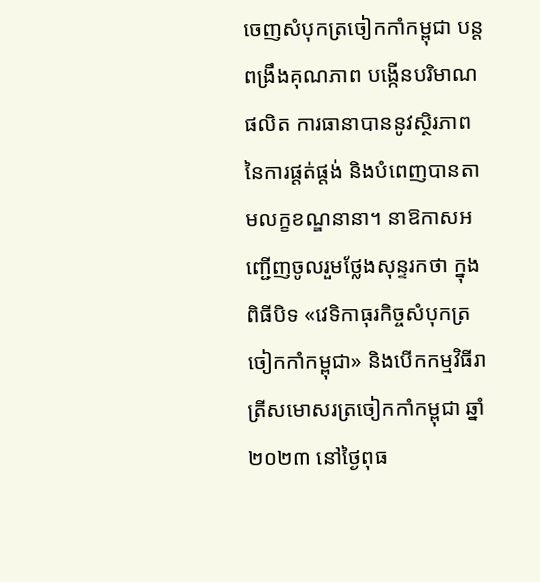ចេញសំបុកត្រចៀកកាំកម្ពុជា បន្តពង្រឹងគុណភាព បង្កើនបរិមាណផលិត ការធានាបាននូវសិ្ថរភាព នៃការផ្តត់ផ្តង់ និងបំពេញបានតាមលក្ខខណ្ឌនានា។ នាឱកាសអញ្ជើញចូលរួមថ្លែងសុន្ទរកថា ក្នុងពិធីបិទ «វេទិកាធុរកិច្ចសំបុកត្រចៀកកាំកម្ពុជា» និងបើកកម្មវិធីរាត្រីសមោសរត្រចៀកកាំកម្ពុជា ឆ្នាំ២០២៣ នៅថ្ងៃពុធ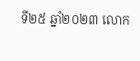ទី២៥ ឆ្នាំ២០២៣ លោក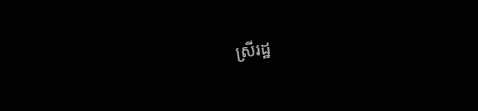ស្រីរដ្ឋ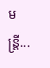មន្ដ្រី...